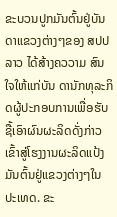ຂະບວນປູກມັນຕົ້ນຢູ່ບັນດາແຂວງຕ່າງໆຂອງ ສປປ
ລາວ ໄດ້ສ້າງຄວວາມ ສົນໃຈໃຫ້ແກ່ບັນ ດານັກທຸລະກິດຜູ້ປະກອບການເພື່ອຮັບຊື້ເອົາຜົນຜະລິດດັ່ງກ່າວ ເຂົ້າສູ່ໂຮງງານຜະລິດແປ້ງ ມັນຕົ້ນຢູ່ແຂວງຕ່າງໆໃນປະເທດ. ຂະ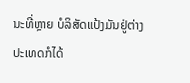ນະທີ່ຫຼາຍ ບໍລິສັດແປ້ງມັນຢູ່ຕ່າງປະເທດກໍໄດ້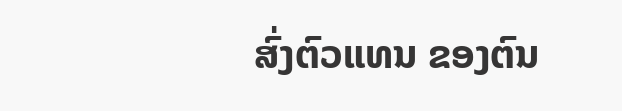ສົ່ງຕົວແທນ ຂອງຕົນ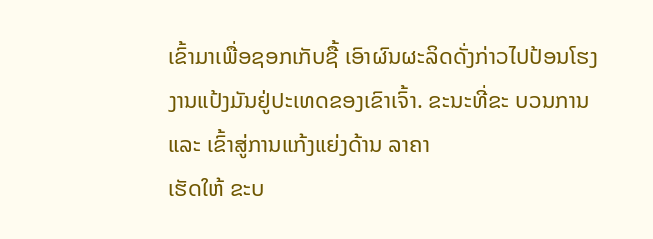ເຂົ້າມາເພື່ອຊອກເກັບຊື້ ເອົາຜົນຜະລິດດັ່ງກ່າວໄປປ້ອນໂຮງງານແປ້ງມັນຢູ່ປະເທດຂອງເຂົາເຈົ້າ. ຂະນະທີ່ຂະ ບວນການ
ແລະ ເຂົ້າສູ່ການແກ້ງແຍ່ງດ້ານ ລາຄາ
ເຮັດໃຫ້ ຂະບ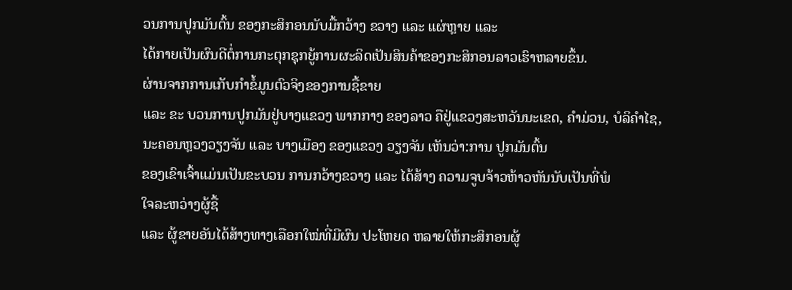ວນການປູກມັນຕົ້ນ ຂອງກະສິກອນນັບມື້ກວ້າງ ຂວາງ ແລະ ແຜ່ຫຼາຍ ແລະ
ໄດ້ກາຍເປັນຜົນດີຕໍ່ການກະຕຸກຊຸກຍູ້ການຜະລິດເປັນສິນຄ້າຂອງກະສິກອນລາວເຮົາຫລາຍຂຶ້ນ.
ຜ່ານຈາກການເກັບກຳຂໍ້ມູນຕົວຈິງຂອງການຊື້ຂາຍ
ແລະ ຂະ ບວນການປູກມັນຢູ່ບາງແຂວງ ພາກກາງ ຂອງລາວ ຄືຢູ່ແຂວງສະຫວັນນະເຂດ, ຄຳມ່ວນ, ບໍລິຄຳໄຊ,
ນະຄອນຫຼວງວຽງຈັນ ແລະ ບາງເມືອງ ຂອງແຂວງ ວຽງຈັນ ເຫັນວ່າ:ການ ປູກມັນຕົ້ນ
ຂອງເຂົາເຈົ້າແມ່ນເປັນຂະບວນ ການກວ້າງຂວາງ ແລະ ໄດ້ສ້າງ ຄວາມຈູບຈ້າວຫ້າວຫັນນັບເປັນທີ່ພໍ
ໃຈລະຫວ່າງຜູ້ຊື້
ແລະ ຜູ້ຂາຍອັນໄດ້ສ້າງທາງເລືອກໃໝ່ທີ່ມີຜົນ ປະໂຫຍດ ຫລາຍໃຫ້ກະສິກອນຜູ້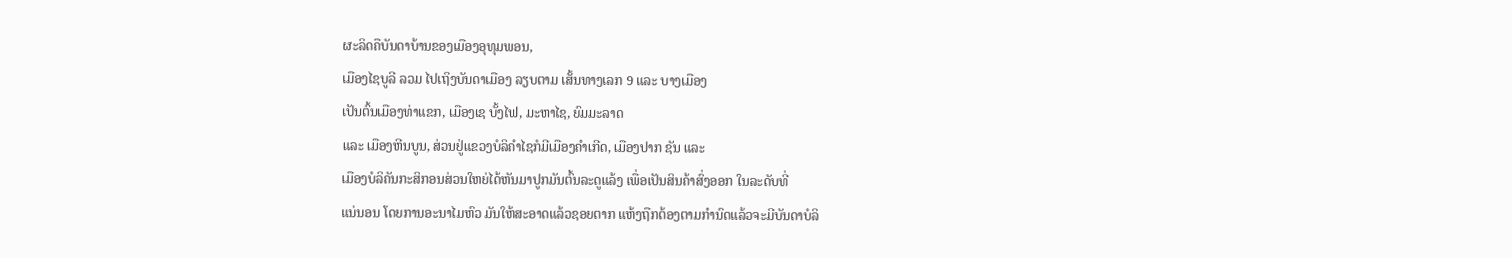ຜະລິດຄືບັນດາບ້ານຂອງເມືອງອຸທຸມພອນ,
ເມືອງໄຊບູລີ ລວມ ໄປເຖິງບັນດາເມືອງ ລຽບຕາມ ເສັ້ນທາງເລກ 9 ແລະ ບາງເມືອງ
ເປັນຕົ້ນເມືອງທ່າແຂກ, ເມືອງເຊ ບັ້ງໄຟ, ມະຫາໄຊ, ຍົມມະລາດ
ແລະ ເມືອງຫີນບູນ, ສ່ວນຢູ່ແຂວງບໍລິຄຳໄຊກໍມີເມືອງຄຳເກີດ, ເມືອງປາກ ຊັນ ແລະ
ເມືອງບໍລິຄັນກະສິກອນສ່ວນໃຫຍ່ໄດ້ຫັນມາປູກມັນຕົ້ນລະດູແລ້ງ ເພື່ອເປັນສິນຄ້າສົ່ງອອກ ໃນລະດັບທີ່
ແນ່ນອນ ໂດຍການອະນາໄມຫົວ ມັນໃຫ້ສະອາດແລ້ວຊອຍຕາກ ແຫ້ງຖືກຕ້ອງຕາມກຳນົດແລ້ວຈະມີບັນດາບໍລິ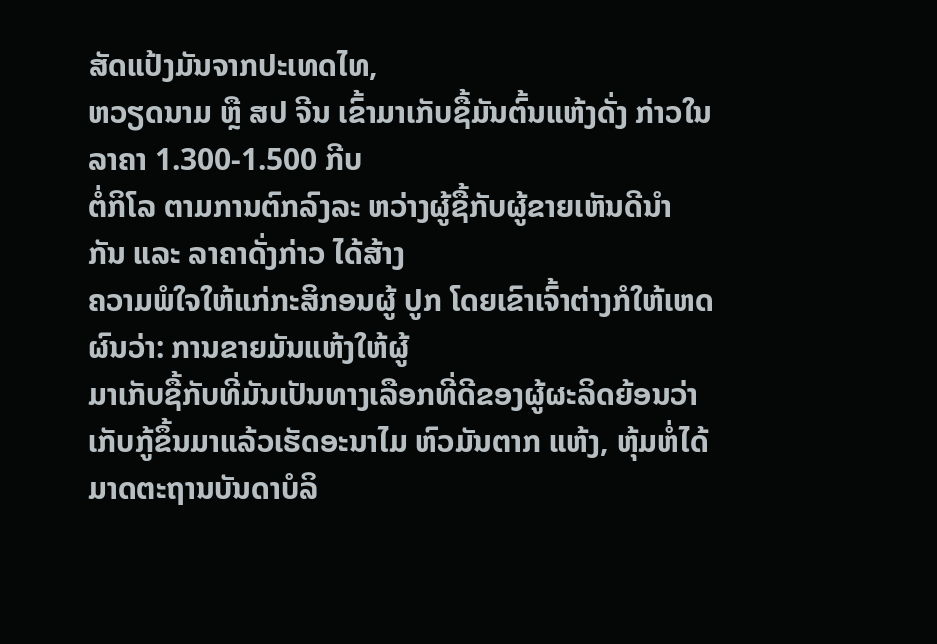ສັດແປ້ງມັນຈາກປະເທດໄທ,
ຫວຽດນາມ ຫຼື ສປ ຈີນ ເຂົ້າມາເກັບຊື້ມັນຕົ້ນແຫ້ງດັ່ງ ກ່າວໃນ ລາຄາ 1.300-1.500 ກີບ
ຕໍ່ກິໂລ ຕາມການຕົກລົງລະ ຫວ່າງຜູ້ຊື້ກັບຜູ້ຂາຍເຫັນດີນຳ ກັນ ແລະ ລາຄາດັ່ງກ່າວ ໄດ້ສ້າງ
ຄວາມພໍໃຈໃຫ້ແກ່ກະສິກອນຜູ້ ປູກ ໂດຍເຂົາເຈົ້າຕ່າງກໍໃຫ້ເຫດ ຜົນວ່າ: ການຂາຍມັນແຫ້ງໃຫ້ຜູ້
ມາເກັບຊື້ກັບທີ່ມັນເປັນທາງເລືອກທີ່ດີຂອງຜູ້ຜະລິດຍ້ອນວ່າ
ເກັບກູ້ຂຶ້ນມາແລ້ວເຮັດອະນາໄມ ຫົວມັນຕາກ ແຫ້ງ, ຫຸ້ມຫໍ່ໄດ້ມາດຕະຖານບັນດາບໍລິ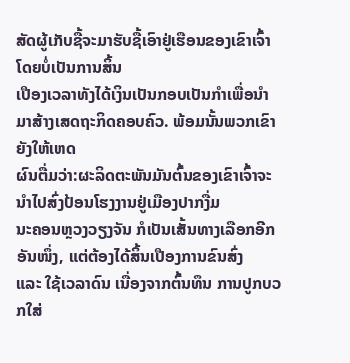ສັດຜູ້ເກັບຊື້ຈະມາຮັບຊື້ເອົາຢູ່ເຮືອນຂອງເຂົາເຈົ້າໂດຍບໍ່ເປັນການສິ້ນ
ເປືອງເວລາທັງໄດ້ເງິນເປັນກອບເປັນກຳເພື່ອນຳມາສ້າງເສດຖະກິດຄອບຄົວ. ພ້ອມນັ້ນພວກເຂົາຍັງໃຫ້ເຫດ
ຜົນຕື່ມວ່າ:ຜະລິດຕະພັນມັນຕົ້ນຂອງເຂົາເຈົ້າຈະນຳໄປສົ່ງປ້ອນໂຮງງານຢູ່ເມືອງປາກງື່ມ
ນະຄອນຫຼວງວຽງຈັນ ກໍເປັນເສັ້ນທາງເລືອກອີກອັນໜຶ່ງ, ແຕ່ຕ້ອງໄດ້ສິ້ນເປືອງການຂົນສົ່ງ
ແລະ ໃຊ້ເວລາດົນ ເນື່ອງຈາກຕົ້ນທຶນ ການປູກບວກໃສ່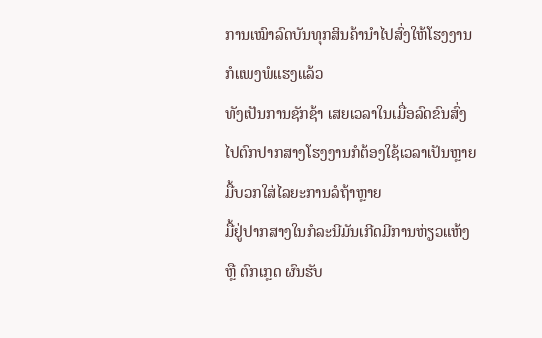ການເໝົາລົດບັນທຸກສິນຄ້ານຳໄປສົ່ງໃຫ້ໂຮງງານກໍແພງພໍແຮງແລ້ວ
ທັງເປັນການຊັກຊ້າ ເສຍເວລາໃນເມື່ອລົດຂົນສົ່ງໄປຕົກປາກສາງໂຮງງານກໍຕ້ອງໃຊ້ເວລາເປັນຫຼາຍມື້ບວກໃສ່ໄລຍະການລໍຖ້າຫຼາຍ
ມື້ຢູ່ປາກສາງໃນກໍລະນີມັນເກີດມີການຫ່ຽວແຫ້ງ ຫຼື ຕົກເກຼດ ຜົນຮັບ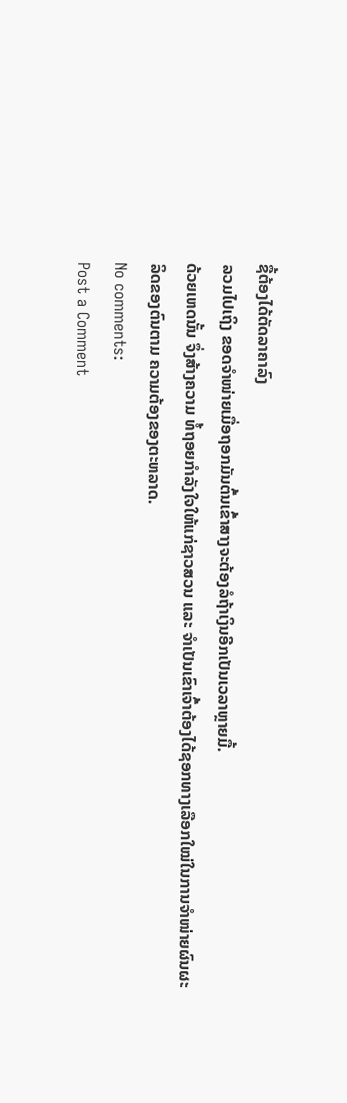ຊື້ຕ້ອງໄດ້ຕັດລາຄາລົງ
ລວມໄປເຖິງ ຂອດຈຳໜ່າຍເມື່ອຖອກມັນຕົ້ນເຂົ້າສາງຈະຕ້ອງລໍຖ້າເງິນອີກເປັນເວລາຫຼາຍມື້.
ດ້ວຍເຫດນັ້ນ ຈຶ່ງສ້າງຄວາມ ທໍ້ຖອຍກຳລັງໃຈໃຫ້ແກ່ຊາວສວນ ແລະ ຈຳເປັນເຂົາເຈົ້າຕ້ອງໄດ້ຊອກທາງເລືອກໃໝ່ໃນການຈຳໜ່າຍຜົນຜະ
ລິດຂອງຕົນຕາມ ຄວາມຕ້ອງຂອງຕະຫລາດ.
No comments:
Post a Comment